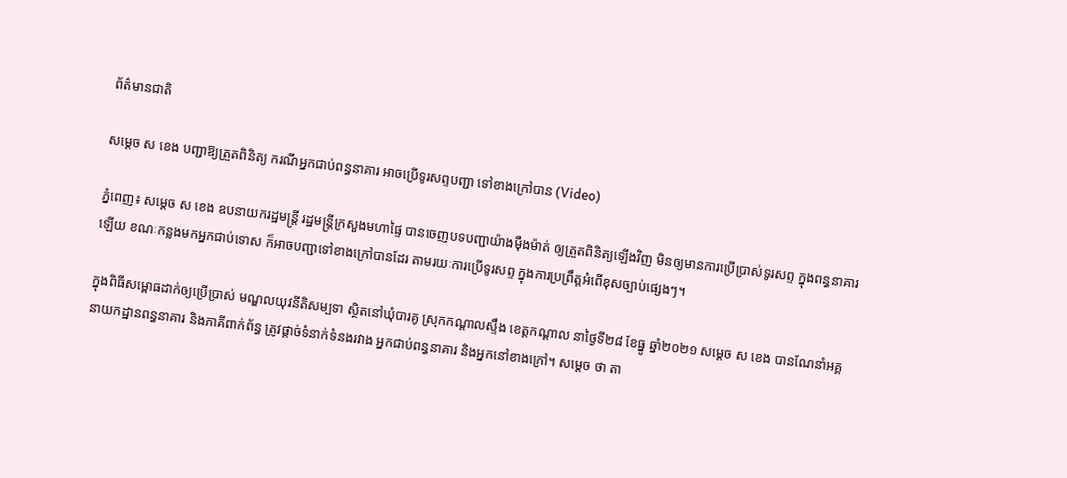ព័ត៌មានជាតិ

សម្ដេច ស ខេង បញ្ជាឱ្យត្រួតពិនិត្យ ករណីអ្នកជាប់ពន្ធនាគារ អាចប្រើទូរសព្ទបញ្ជា ទៅខាងក្រៅបាន (Video)

ភ្នំពេញ៖ សម្ដេច ស ខេង ឧបនាយករដ្ឋមន្ដ្រី រដ្ឋមន្ដ្រីក្រសួងមហាផ្ទៃ បានចេញបទបញ្ជាយ៉ាងម៉ឺងម៉ាត់ ឲ្យត្រួតពិនិត្យឡើងវិញ មិនឲ្យមានការប្រើប្រាស់ទូរសព្ទ ក្នុងពន្ធនាគារឡើយ ខណៈកន្លងមកអ្នកជាប់ទោស ក៏អាចបញ្ជាទៅខាងក្រៅបានដែរ តាមរយៈការប្រើទូរសព្ទ ក្នុងការប្រព្រឹត្តអំពើខុសច្បាប់ផ្សេងៗ។

ក្នុងពិធីសម្ពោធដាក់ឲ្យប្រើប្រាស់ មណ្ឌលយុវនីតិសម្បទា ស្ថិតនៅឃុំបារគូ ស្រុកកណ្ដាលស្ទឹង ខេត្តកណ្ដាល នាថ្ងៃទី២៨ ខែធ្នូ ឆ្នាំ២០២១ សម្ដេច ស ខេង បានណែនាំអគ្គនាយកដ្ឋានពន្ធនាគារ និងភាគីពាក់ព័ន្ធ ត្រូវផ្ដាច់ទំនាក់ទំនងរវាង អ្នកជាប់ពន្ធនាគារ និងអ្នកនៅខាងក្រៅ។ សម្ដេច ថា តា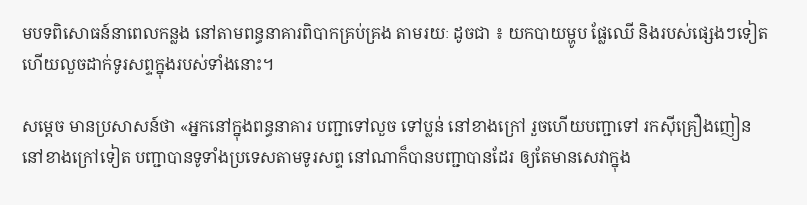មបទពិសោធន៍នាពេលកន្លង នៅតាមពន្ធនាគារពិបាកគ្រប់គ្រង តាមរយៈ ដូចជា ៖ យកបាយម្ហូប ផ្លែឈើ និងរបស់ផ្សេងៗទៀត ហើយលួចដាក់ទូរសព្ទក្នុងរបស់ទាំងនោះ។

សម្ដេច មានប្រសាសន៍ថា «អ្នកនៅក្នុងពន្ធនាគារ បញ្ជាទៅលួច ទៅប្លន់ នៅខាងក្រៅ រួចហើយបញ្ជាទៅ រកស៊ីគ្រឿងញៀន នៅខាងក្រៅទៀត បញ្ជាបានទូទាំងប្រទេសតាមទូរសព្ទ នៅណាក៏បានបញ្ជាបានដែរ ឲ្យតែមានសេវាក្នុង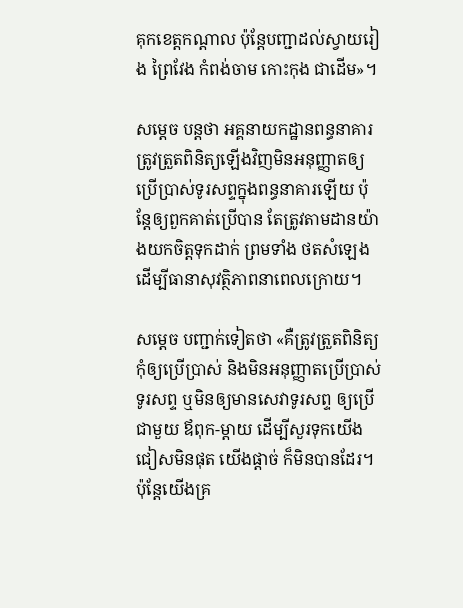គុកខេត្តកណ្ដាល ប៉ុន្ដែបញ្ជាដល់ស្វាយរៀង ព្រៃវែង កំពង់ចាម កោះកុង ជាដើម»។

សម្ដេច បន្ដថា អគ្គនាយកដ្ឋានពន្ធនាគារ ត្រូវត្រួតពិនិត្យឡើងវិញមិនអនុញ្ញាតឲ្យ ប្រើប្រាស់ទូរសព្ទក្នុងពន្ធនាគារឡើយ ប៉ុន្ដែឲ្យពួកគាត់ប្រើបាន តែត្រូវតាមដានយ៉ាងយកចិត្តទុកដាក់ ព្រមទាំង ថតសំឡេង ដើម្បីធានាសុវត្ថិភាពនាពេលក្រោយ។

សម្ដេច បញ្ជាក់ទៀតថា «គឺត្រូវត្រួតពិនិត្យ កុំឲ្យប្រើប្រាស់ និងមិនអនុញ្ញាតប្រើប្រាស់ទូរសព្ទ ឬមិនឲ្យមានសេវាទូរសព្ទ ឲ្យប្រើជាមួយ ឪពុក-ម្ដាយ ដើម្បីសួរទុកយើងជៀសមិនផុត យើងផ្ដាច់ ក៏មិនបានដែរ។ ប៉ុន្ដែយើងគ្រ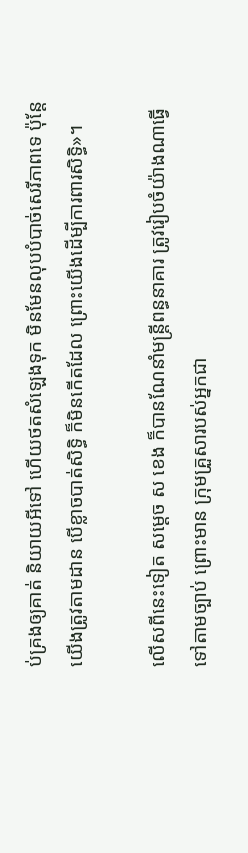ប់គ្រងឲ្យគាត់ និយាយអីទៅ ហើយថតសំឡេងទុក មិនមែនលុបបំបាច់សេរីភាពទេ ប៉ុន្ដែយើងត្រូវតាមដាន បើខ្លាចបាត់សិទ្ធិ ក៏មិនកើតដែល ព្រោះយើងដើម្បីការពារសិទ្ធិ»។

លើសពីនេះទៀត សម្ដេច ស ខេង ក៏បានណែនាំមន្រ្តីពន្ធនាគារ ត្រូវរៀបចំយ៉ាងណាធ្វើទៅតាមច្បាប់ ព្រោះមាន ក្រុមគ្រួសារបស់អ្នកជា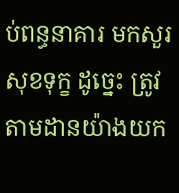ប់ពន្ធនាគារ មកសួរសុខទុក្ខ ដូច្នេះ ត្រូវតាមដានយ៉ាងយក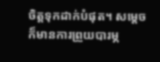ចិត្តទុកដាក់បំផុត។ សម្ដេច ក៏មានការព្រួយបារម្ភ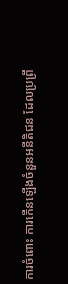ការចំពោះ ការកើនឡើងចំនួនអនីតិជន ដែលប្រព្រឹ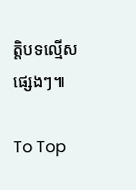ត្តិបទល្មើសផ្សេងៗ៕

To Top